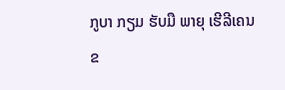ກູບາ ກຽມ ຮັບມື ພາຍຸ ເຮີລີເຄນ
ຂ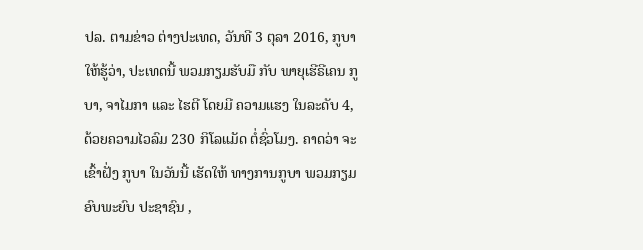ປລ. ຕາມຂ່າວ ຕ່າງປະເທດ, ວັນທີ 3 ຕຸລາ 2016, ກູບາ ໃຫ້ຮູ້ວ່າ, ປະເທດນີ້ ພວມກຽມຮັບມື ກັບ ພາຍຸເຮີຣີເຄນ ກູບາ, ຈາໄມກາ ແລະ ໄຮຕີ ໂດຍມີ ຄວາມແຮງ ໃນລະດັບ 4, ດ້ວຍຄວາມໄວລົມ 230 ກິໂລແມັດ ຕໍ່ຊົ່ວໂມງ. ຄາດວ່າ ຈະເຂົ້າຝັ່ງ ກູບາ ໃນວັນນີ້ ເຮັດໃຫ້ ທາງການກູບາ ພວມກຽມ ອົບພະຍົບ ປະຊາຊົນ ,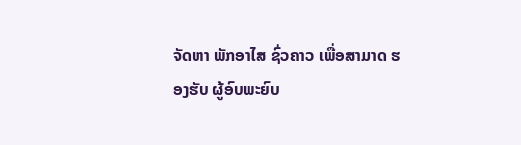ຈັດຫາ ພັກອາໄສ ຊົ່ວຄາວ ເພື່ອສາມາດ ຮອງຮັບ ຜູ້ອົບພະຍົບ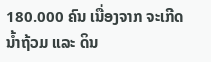180.000 ຄົນ ເນື່ອງຈາກ ຈະເກີດນ້ຳຖ້ວມ ແລະ ດິນ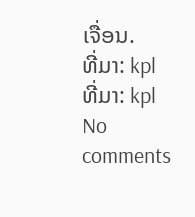ເຈື່ອນ.
ທີ່ມາ: kpl
ທີ່ມາ: kpl
No comments